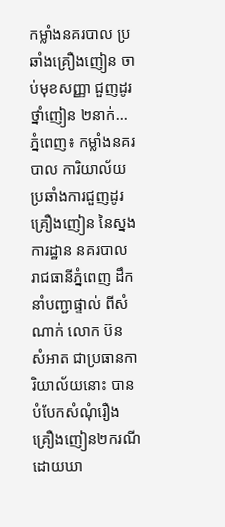កម្លាំងនគរបាល ប្រឆាំងគ្រឿងញៀន ចាប់មុខសញ្ញា ជួញដូរថ្នាំញៀន ២នាក់...
ភ្នំពេញ៖ កម្លាំងនគរបាល ការិយាល័យ ប្រឆាំងការជួញដូរ គ្រឿងញៀន នៃស្នងការដ្ឋាន នគរបាល រាជធានីភ្នំពេញ ដឹកនាំបញ្ជាផ្ទាល់ ពីសំណាក់ លោក ប៊ន សំអាត ជាប្រធានការិយាល័យនោះ បានបំបែកសំណុំរឿង គ្រឿងញៀន២ករណី ដោយឃា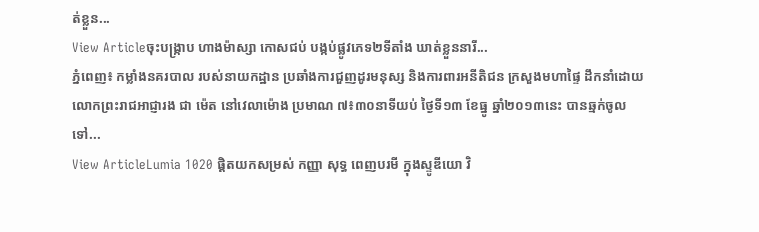ត់ខ្លួន...
View Articleចុះបង្ក្រាប ហាងម៉ាស្សា កោសជប់ បង្កប់ផ្លូវភេទ២ទីតាំង ឃាត់ខ្លួននារី...
ភ្នំពេញ៖ កម្លាំងនគរបាល របស់នាយកដ្ឋាន ប្រឆាំងការជួញដូរមនុស្ស និងការពារអនីតិជន ក្រសួងមហាផ្ទៃ ដឹកនាំដោយ លោកព្រះរាជអាជ្ញារង ជា ម៉េត នៅវេលាម៉ោង ប្រមាណ ៧៖៣០នាទីយប់ ថ្ងៃទី១៣ ខែធ្នូ ឆ្នាំ២០១៣នេះ បានឆ្មក់ចូលទៅ...
View ArticleLumia 1020 ផ្តិតយកសម្រស់ កញ្ញា សុទ្ធ ពេញបរមី ក្នុងស្ទូឌីយោ វិ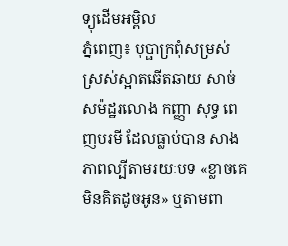ទ្យុដើមអម្ពិល
ភ្នំពេញ៖ បុប្ផាក្រពុំសម្រស់ស្រស់ស្អាតឆើតឆាយ សាច់សម៉ដ្ឋរលោង កញ្ញា សុទ្ធ ពេញបរមី ដែលធ្លាប់បាន សាងភាពល្បីតាមរយៈបទ «ខ្លាចគេមិនគិតដូចអូន» ឬតាមពា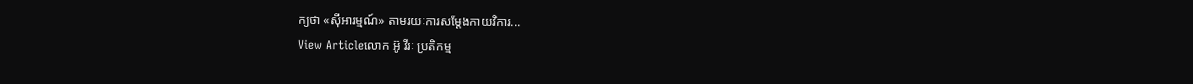ក្យថា «ស៊ីអារម្មណ៍» តាមរយៈការសម្តែងកាយវិការ...
View Articleលោក អ៊ូ វីរៈ ប្រតិកម្ម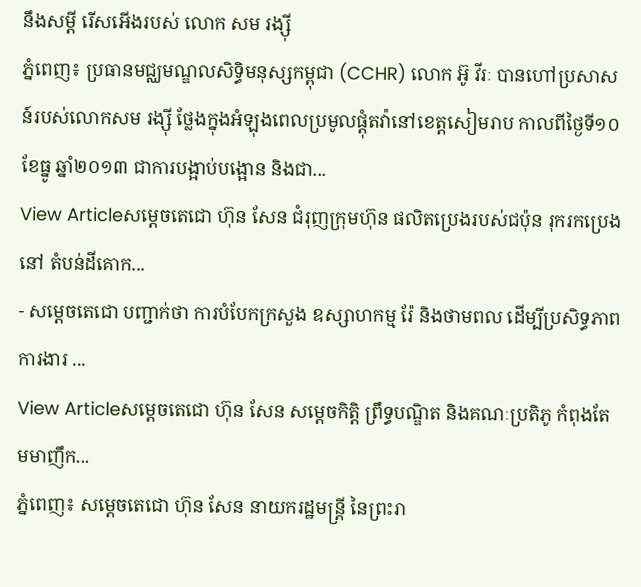នឹងសម្តី រើសអើងរបស់ លោក សម រង្ស៊ី
ភ្នំពេញ៖ ប្រធានមជ្ឈមណ្ឌលសិទ្ធិមនុស្សកម្ពុជា (CCHR) លោក អ៊ូ វីរៈ បានហៅប្រសាសន៍របស់លោកសម រង្ស៊ី ថ្លែងក្នុងអំឡុងពេលប្រមូលផ្តុំតវ៉ានៅខេត្តសៀមរាប កាលពីថ្ងៃទី១០ ខែធ្នូ ឆ្នាំ២០១៣ ជាការបង្អាប់បង្អោន និងជា...
View Articleសម្តេចតេជោ ហ៊ុន សែន ជំរុញក្រុមហ៊ុន ផលិតប្រេងរបស់ជប៉ុន រុករកប្រេងនៅ តំបន់ដីគោក...
- សម្តេចតេជោ បញ្ជាក់ថា ការបំបែកក្រសួង ឧស្សាហកម្ម រ៉ែ និងថាមពល ដើម្បីប្រសិទ្ធភាពការងារ ...
View Articleសម្តេចតេជោ ហ៊ុន សែន សម្តេចកិត្តិ ព្រឹទ្ធបណ្ឌិត និងគណៈប្រតិភូ កំពុងតែមមាញឹក...
ភ្នំពេញ៖ សម្តេចតេជោ ហ៊ុន សែន នាយករដ្ឋមន្រ្តី នៃព្រះរា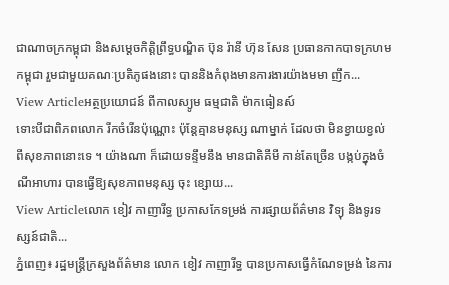ជាណាចក្រកម្ពុជា និងសម្តេចកិត្តិព្រឹទ្ធបណ្ឌិត ប៊ុន រ៉ានី ហ៊ុន សែន ប្រធានកាកបាទក្រហមកម្ពុជា រួមជាមួយគណៈប្រតិភូផងនោះ បាននិងកំពុងមានការងារយ៉ាងមមា ញឹក...
View Articleអត្ថប្រយោជន៍ ពីកាលស្យូម ធម្មជាតិ ម៉ាកធៀនស៍
ទោះបីជាពិភពលោក រីកចំរើនប៉ុណ្ណោះ ប៉ុន្តែគ្មានមនុស្ស ណាម្នាក់ ដែលថា មិនខ្វាយខ្វល់ ពីសុខភាពនោះទេ ។ យ៉ាងណា ក៏ដោយទន្ទឹមនឹង មានជាតិគីមី កាន់តែច្រើន បង្កប់ក្នុងចំណីអាហារ បានធ្វើឱ្យសុខភាពមនុស្ស ចុះ ខ្សោយ...
View Articleលោក ខៀវ កាញារីទ្ធ ប្រកាសកែទម្រង់ ការផ្សាយព័ត៌មាន វិទ្យុ និងទូរទស្សន៍ជាតិ...
ភ្នំពេញ៖ រដ្ឋមន្រ្តីក្រសួងព័ត៌មាន លោក ខៀវ កាញារីទ្ធ បានប្រកាសធ្វើកំណែទម្រង់ នៃការ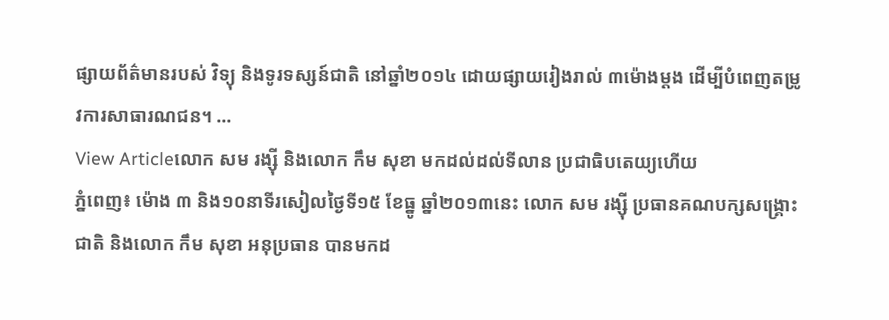ផ្សាយព័ត៌មានរបស់ វិទ្យុ និងទូរទស្សន៍ជាតិ នៅឆ្នាំ២០១៤ ដោយផ្សាយរៀងរាល់ ៣ម៉ោងម្តង ដើម្បីបំពេញតម្រូវការសាធារណជន។ ...
View Articleលោក សម រង្ស៊ី និងលោក កឹម សុខា មកដល់ដល់ទីលាន ប្រជាធិបតេយ្យហើយ
ភ្នំពេញ៖ ម៉ោង ៣ និង១០នាទីរសៀលថ្ងៃទី១៥ ខែធ្នូ ឆ្នាំ២០១៣នេះ លោក សម រង្ស៊ី ប្រធានគណបក្សសង្រ្គោះ ជាតិ និងលោក កឹម សុខា អនុប្រធាន បានមកដ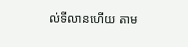ល់ទីលានហើយ តាម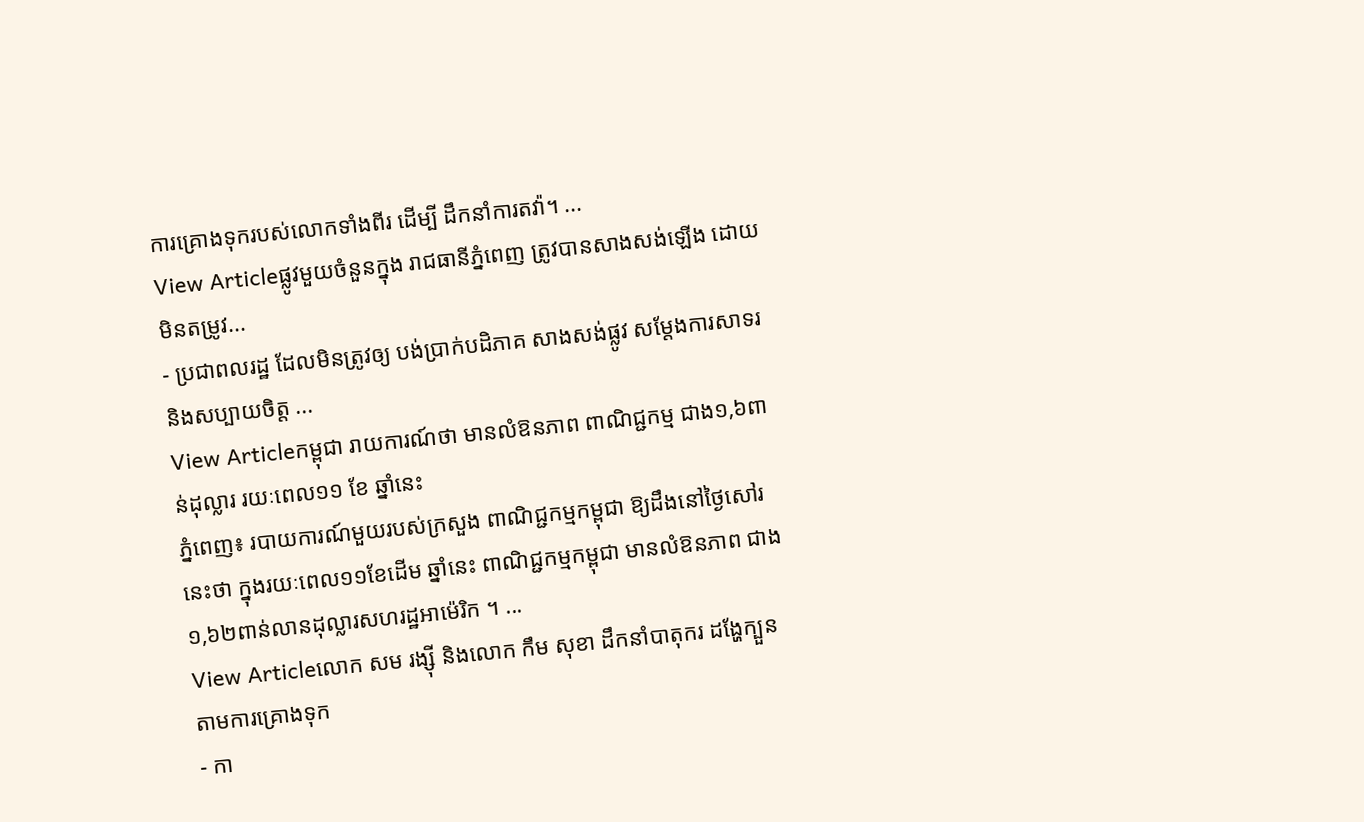ការគ្រោងទុករបស់លោកទាំងពីរ ដើម្បី ដឹកនាំការតវ៉ា។ ...
View Articleផ្លូវមួយចំនួនក្នុង រាជធានីភ្នំពេញ ត្រូវបានសាងសង់ឡើង ដោយមិនតម្រូវ...
- ប្រជាពលរដ្ឋ ដែលមិនត្រូវឲ្យ បង់ប្រាក់បដិភាគ សាងសង់ផ្លូវ សម្តែងការសាទរ និងសប្បាយចិត្ត ...
View Articleកម្ពុជា រាយការណ៍ថា មានលំឱនភាព ពាណិជ្ជកម្ម ជាង១,៦ពាន់ដុល្លារ រយៈពេល១១ ខែ ឆ្នាំនេះ
ភ្នំពេញ៖ របាយការណ៍មួយរបស់ក្រសួង ពាណិជ្ជកម្មកម្ពុជា ឱ្យដឹងនៅថ្ងៃសៅរនេះថា ក្នុងរយៈពេល១១ខែដើម ឆ្នាំនេះ ពាណិជ្ជកម្មកម្ពុជា មានលំឱនភាព ជាង១,៦២ពាន់លានដុល្លារសហរដ្ឋអាម៉េរិក ។ ...
View Articleលោក សម រង្ស៊ី និងលោក កឹម សុខា ដឹកនាំបាតុករ ដង្ហែក្បួន តាមការគ្រោងទុក
- កា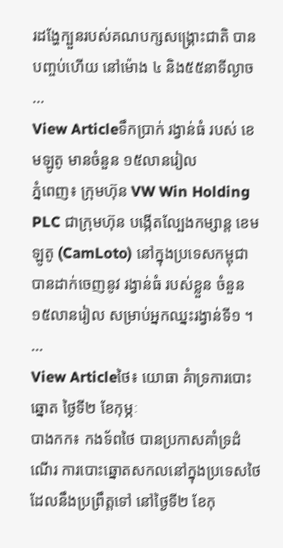រដង្ហែក្បួនរបស់គណបក្សសង្រ្គោះជាតិ បានបញ្ចប់ហើយ នៅម៉ោង ៤ និង៥៥នាទីល្ងាច ...
View Articleទឹកប្រាក់ រង្វាន់ធំ របស់ ខេមឡូតូ មានចំនួន ១៥លានរៀល
ភ្នំពេញ៖ ក្រុមហ៊ុន VW Win Holding PLC ជាក្រុមហ៊ុន បង្កើតល្បែងកម្សាន្ត ខេមឡូតូ (CamLoto) នៅក្នុងប្រទេសកម្ពុជា បានដាក់ចេញនូវ រង្វាន់ធំ របស់ខ្លួន ចំនួន១៥លានរៀល សម្រាប់អ្នកឈ្នះរង្វាន់ទី១ ។ ...
View Articleថៃ៖ យោធា គំាទ្រការបោះឆ្នោត ថ្ងៃទី២ ខែកុម្ភៈ
បាងកក៖ កងទ័ពថៃ បានប្រកាសគាំទ្រដំណើរ ការបោះឆ្នោតសកលនៅក្នុងប្រទេសថៃ ដែលនឹងប្រព្រឹត្តទៅ នៅថ្ងៃទី២ ខែកុ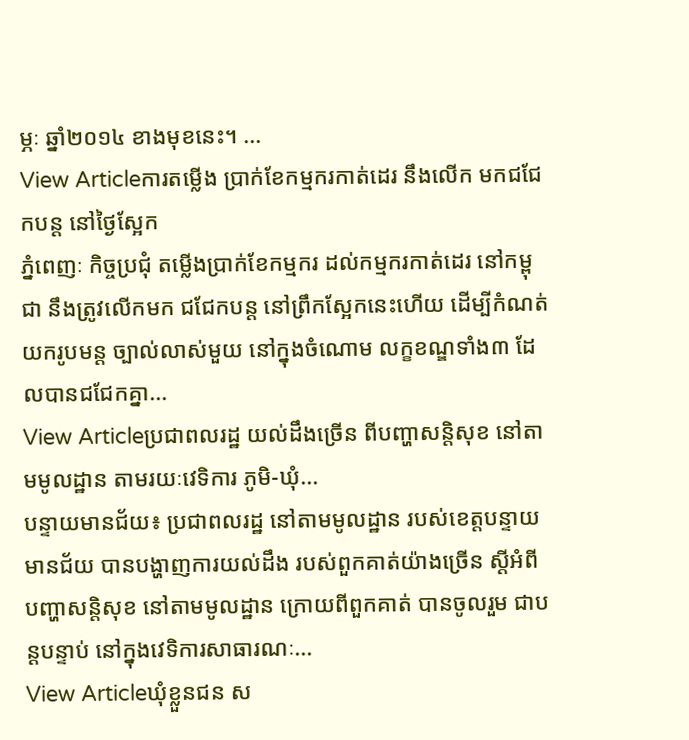ម្ភៈ ឆ្នាំ២០១៤ ខាងមុខនេះ។ ...
View Articleការតម្លើង ប្រាក់ខែកម្មករកាត់ដេរ នឹងលើក មកជជែកបន្ត នៅថ្ងៃស្អែក
ភ្នំពេញៈ កិច្ចប្រជុំ តម្លើងប្រាក់ខែកម្មករ ដល់កម្មករកាត់ដេរ នៅកម្ពុជា នឹងត្រូវលើកមក ជជែកបន្ត នៅព្រឹកស្អែកនេះហើយ ដើម្បីកំណត់យករូបមន្ត ច្បាល់លាស់មួយ នៅក្នុងចំណោម លក្ខខណ្ឌទាំង៣ ដែលបានជជែកគ្នា...
View Articleប្រជាពលរដ្ឋ យល់ដឹងច្រើន ពីបញ្ហាសន្តិសុខ នៅតាមមូលដ្ឋាន តាមរយៈវេទិការ ភូមិ-ឃុំ...
បន្ទាយមានជ័យ៖ ប្រជាពលរដ្ឋ នៅតាមមូលដ្ឋាន របស់ខេត្តបន្ទាយមានជ័យ បានបង្ហាញការយល់ដឹង របស់ពួកគាត់យ៉ាងច្រើន ស្តីអំពីបញ្ហាសន្តិសុខ នៅតាមមូលដ្ឋាន ក្រោយពីពួកគាត់ បានចូលរួម ជាបន្តបន្ទាប់ នៅក្នុងវេទិការសាធារណៈ...
View Articleឃុំខ្លួនជន ស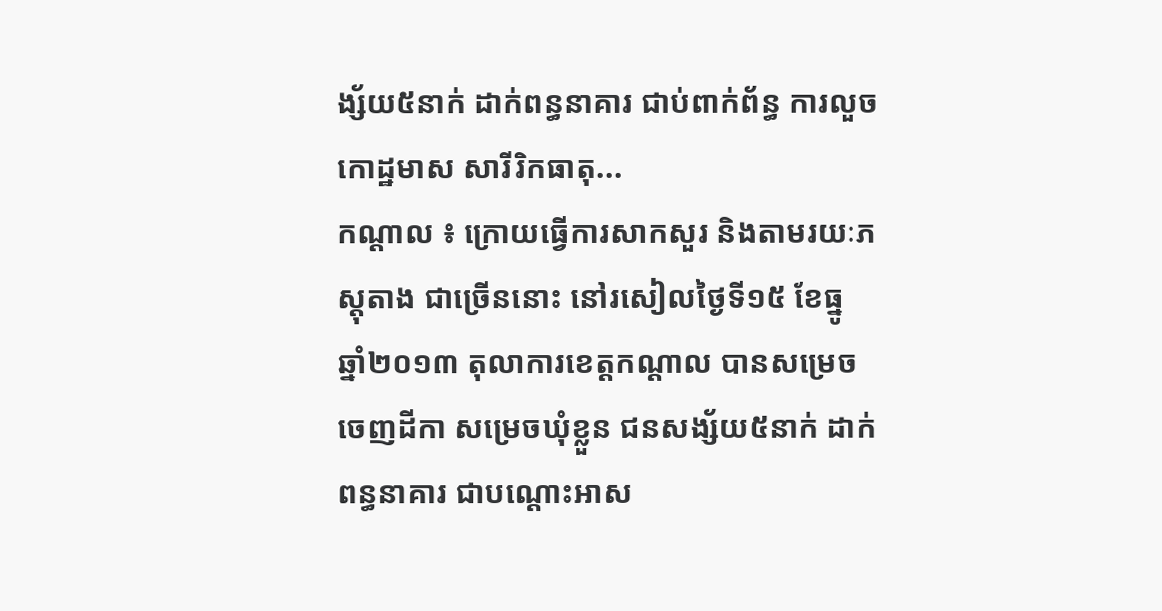ង្ស័យ៥នាក់ ដាក់ពន្ធនាគារ ជាប់ពាក់ព័ន្ធ ការលួចកោដ្ឋមាស សារីរិកធាតុ...
កណ្តាល ៖ ក្រោយធ្វើការសាកសួរ និងតាមរយៈភស្តុតាង ជាច្រើននោះ នៅរសៀលថ្ងៃទី១៥ ខែធ្នូ ឆ្នាំ២០១៣ តុលាការខេត្តកណ្តាល បានសម្រេចចេញដីកា សម្រេចឃុំខ្លួន ជនសង្ស័យ៥នាក់ ដាក់ពន្ធនាគារ ជាបណ្តោះអាស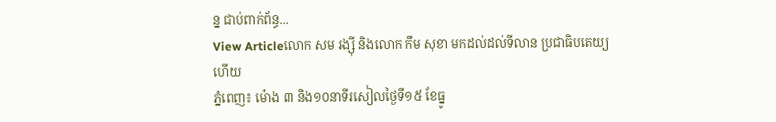ន្ន ជាប់ពាក់ព័ន្ធ...
View Articleលោក សម រង្ស៊ី និងលោក កឹម សុខា មកដល់ដល់ទីលាន ប្រជាធិបតេយ្យហើយ
ភ្នំពេញ៖ ម៉ោង ៣ និង១០នាទីរសៀលថ្ងៃទី១៥ ខែធ្នូ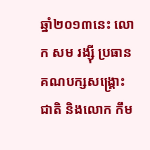ឆ្នាំ២០១៣នេះ លោក សម រង្ស៊ី ប្រធានគណបក្សសង្រ្គោះ ជាតិ និងលោក កឹម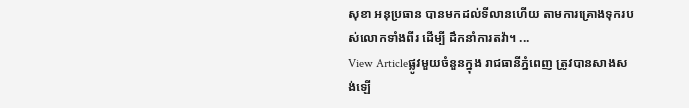សុខា អនុប្រធាន បានមកដល់ទីលានហើយ តាមការគ្រោងទុករបស់លោកទាំងពីរ ដើម្បី ដឹកនាំការតវ៉ា។ ...
View Articleផ្លូវមួយចំនួនក្នុង រាជធានីភ្នំពេញ ត្រូវបានសាងសង់ឡើ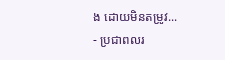ង ដោយមិនតម្រូវ...
- ប្រជាពលរ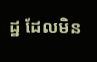ដ្ឋ ដែលមិន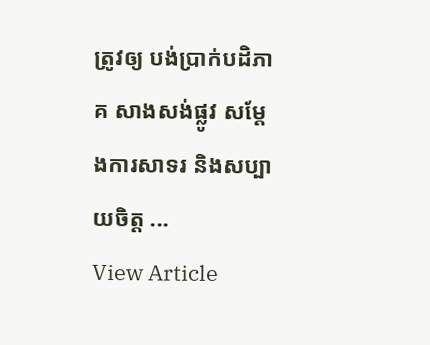ត្រូវឲ្យ បង់ប្រាក់បដិភាគ សាងសង់ផ្លូវ សម្តែងការសាទរ និងសប្បាយចិត្ត ...
View Article